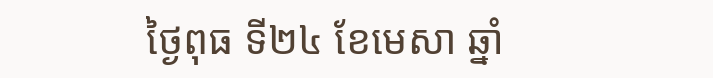ថ្ងៃពុធ ទី២៤ ខែមេសា ឆ្នាំ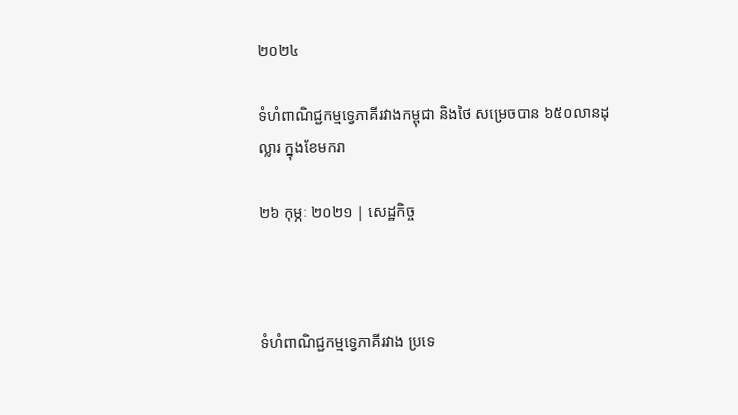២០២៤

ទំហំពាណិជ្ជកម្មទ្វេភាគីរវាងកម្ពុជា និងថៃ សម្រេចបាន ៦៥០លានដុល្លារ ក្នុងខែមករា

២៦ កុម្ភៈ ២០២១ | សេដ្ឋកិច្ច



ទំហំពាណិជ្ជកម្មទ្វេភាគីរវាង ប្រទេ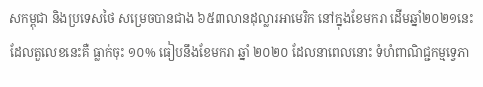សកម្ពុជា និងប្រទេសថៃ សម្រេចបានជាង ៦៥៣លានដុល្លារអាមេរិក នៅក្នុងខែមករា ដើមឆ្នាំ២០២១នេះ ដែលតួលេខនេះគឺ ធ្លាក់ចុះ ១០% ធៀបនឹងខែមករា ឆ្នាំ ២០២០ ដែលនាពេលនោះ ទំហំពាណិជ្ជកម្មទ្វេភា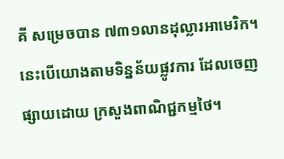គី សម្រេចបាន ៧៣១លានដុល្លារអាមេរិក។ នេះបើយោងតាមទិន្នន័យផ្លូវការ ដែលចេញផ្សាយដោយ ក្រសួងពាណិជ្ជកម្មថៃ។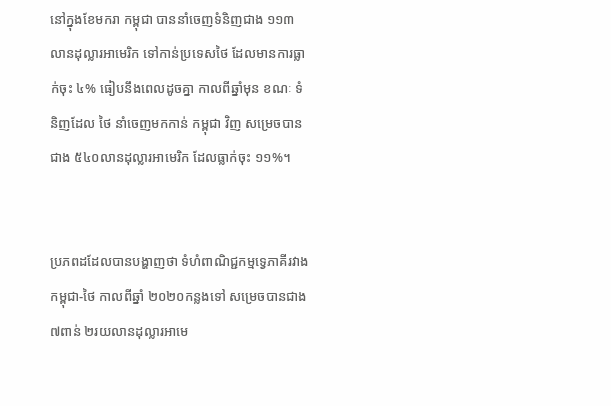នៅក្នុងខែមករា កម្ពុជា បាននាំចេញទំនិញជាង ១១៣លានដុល្លារអាមេរិក ទៅកាន់ប្រទេសថៃ ដែលមានការធ្លាក់ចុះ ៤% ធៀបនឹងពេលដូចគ្នា កាលពីឆ្នាំមុន ខណៈ ទំនិញដែល ថៃ នាំចេញមកកាន់ កម្ពុជា វិញ សម្រេចបានជាង ៥៤០លានដុល្លារអាមេរិក ដែលធ្លាក់ចុះ ១១%។


ប្រភពដដែលបានបង្ហាញថា ទំហំពាណិជ្ជកម្មទ្វេភាគីរវាង កម្ពុជា-ថៃ កាលពីឆ្នាំ ២០២០កន្លងទៅ សម្រេចបានជាង ៧ពាន់ ២រយលានដុល្លារអាមេ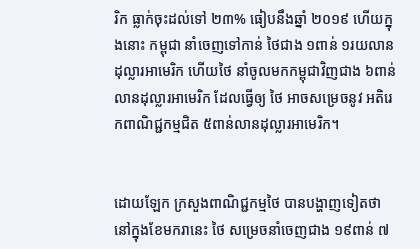រិក ធ្លាក់ចុះដល់ទៅ ២៣% ធៀបនឹងឆ្នាំ ២០១៩ ហើយក្នុងនោះ កម្ពុជា នាំចេញទៅកាន់ ថៃជាង ១ពាន់ ១រយលានដុល្លារអាមេរិក ហើយថៃ នាំចូលមកកម្ពុជាវិញជាង ៦ពាន់លានដុល្លារអាមេរិក ដែលធ្វើឲ្យ ថៃ អាចសម្រេចនូវ អតិរេកពាណិជ្ជកម្មជិត ៥ពាន់លានដុល្លារអាមេរិក។


ដោយឡែក ក្រសួងពាណិជ្ជកម្មថៃ បានបង្ហាញទៀតថា នៅក្នុងខែមករានេះ ថៃ សម្រេចនាំចេញជាង ១៩ពាន់ ៧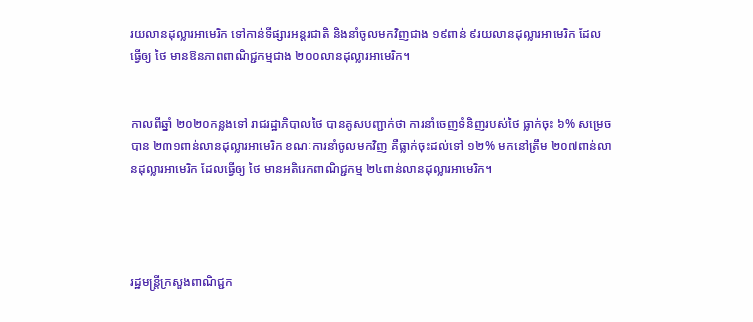រយលានដុល្លារអាមេរិក ទៅកាន់ទីផ្សារអន្តរជាតិ និងនាំចូលមកវិញជាង ១៩ពាន់ ៩រយលានដុល្លារអាមេរិក ដែលធ្វើឲ្យ ថៃ មានឱនភាពពាណិជ្ជកម្មជាង ២០០លានដុល្លារអាមេរិក។


កាលពីឆ្នាំ ២០២០កន្លងទៅ រាជរដ្ឋាភិបាលថៃ បានគូសបញ្ជាក់ថា ការនាំចេញទំនិញរបស់ថៃ ធ្លាក់ចុះ ៦% សម្រេចបាន ២៣១ពាន់លានដុល្លារអាមេរិក ខណៈការនាំចូលមកវិញ គឺធ្លាក់ចុះដល់ទៅ ១២% មកនៅត្រឹម ២០៧ពាន់លានដុល្លារអាមេរិក ដែលធ្វើឲ្យ ថៃ មានអតិរេកពាណិជ្ជកម្ម ២៤ពាន់លានដុល្លារអាមេរិក។




រដ្ឋមន្រ្តីក្រសួងពាណិជ្ជក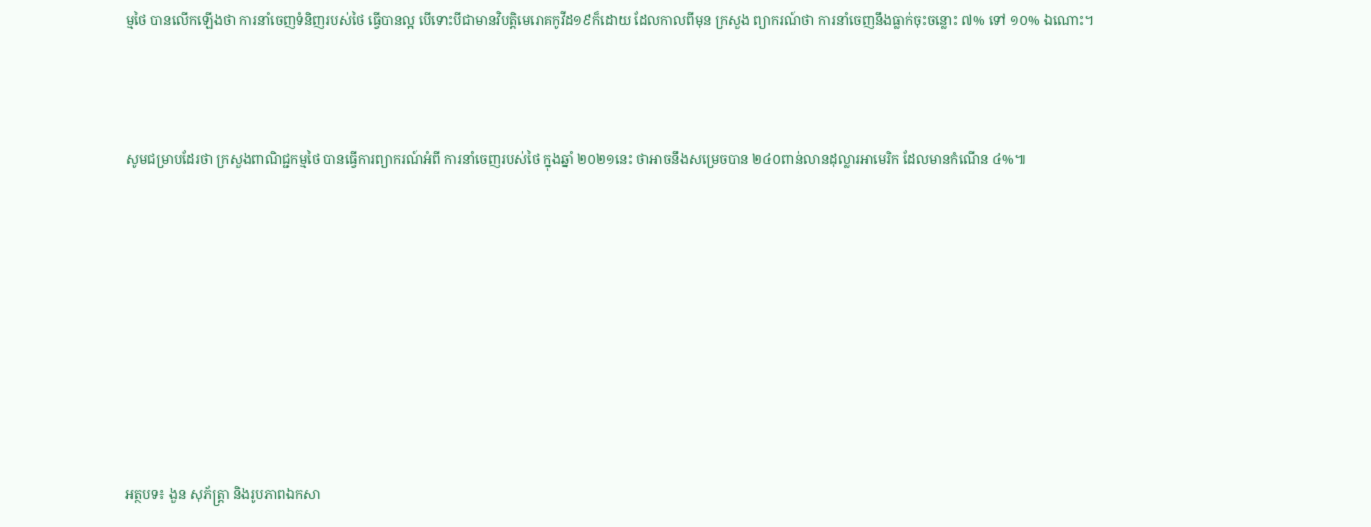ម្មថៃ បានលើកឡើងថា ការនាំចេញទំនិញរបស់ថៃ ធ្វើបានល្អ បើទោះបីជាមានវិបត្តិមេរោគកូវីដ១៩ក៏ដោយ ដែលកាលពីមុន ក្រសួង ព្យាករណ៍ថា ការនាំចេញនឹងធ្លាក់ចុះចន្លោះ ៧% ទៅ ១០% ឯណោះ។




សូមជម្រាបដែរថា ក្រសួងពាណិជ្ជកម្មថៃ បានធ្វើការព្យាករណ៍អំពី ការនាំចេញរបស់ថៃ ក្នុងឆ្នាំ ២០២១នេះ ថាអាចនឹងសម្រេចបាន ២៤០ពាន់លានដុល្លារអាមេរិក ដែលមានកំណើន ៤%៕











អត្ថបទ៖ ងួន សុភ័ត្រ្តា និងរូបភាពឯកសា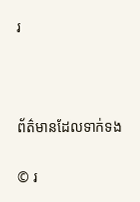រ



ព័ត៌មានដែលទាក់ទង

© រ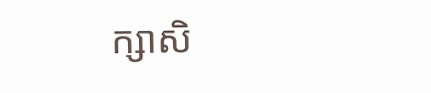ក្សាសិ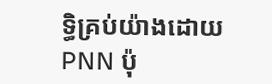ទ្ធិគ្រប់យ៉ាងដោយ PNN ប៉ុ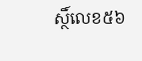ស្ថិ៍លេខ៥៦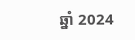ឆ្នាំ 2024